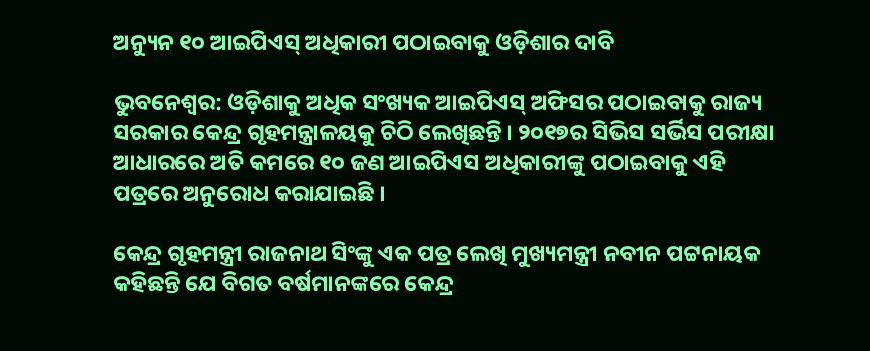ଅନ୍ୟୁନ ୧୦ ଆଇପିଏସ୍‌ ଅଧିକାରୀ ପଠାଇବାକୁ ଓଡ଼ିଶାର ଦାବି

ଭୁବନେଶ୍ୱର: ଓଡ଼ିଶାକୁ ଅଧିକ ସଂଖ୍ୟକ ଆଇପିଏସ୍‌ ଅଫିସର ପଠାଇବାକୁ ରାଜ୍ୟ ସରକାର କେନ୍ଦ୍ର ଗୃହମନ୍ତ୍ରାଳୟକୁ ଚିଠି ଲେଖିଛନ୍ତି । ୨୦୧୭ର ସିଭିସ ସର୍ଭିସ ପରୀକ୍ଷା ଆଧାରରେ ଅତି କମରେ ୧୦ ଜଣ ଆଇପିଏସ ଅଧିକାରୀଙ୍କୁ ପଠାଇବାକୁ ଏହି ପତ୍ରରେ ଅନୁରୋଧ କରାଯାଇଛି ।

କେନ୍ଦ୍ର ଗୃହମନ୍ତ୍ରୀ ରାଜନାଥ ସିଂଙ୍କୁ ଏକ ପତ୍ର ଲେଖି ମୁଖ୍ୟମନ୍ତ୍ରୀ ନବୀନ ପଟ୍ଟନାୟକ କହିଛନ୍ତି ଯେ ବିଗତ ବର୍ଷମାନଙ୍କରେ କେନ୍ଦ୍ର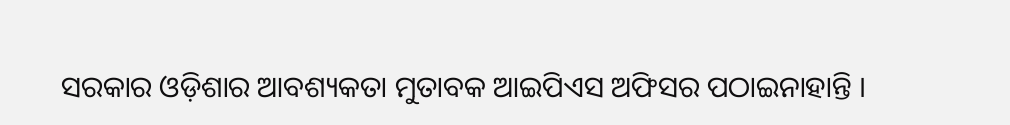ସରକାର ଓଡ଼ିଶାର ଆବଶ୍ୟକତା ମୁତାବକ ଆଇପିଏସ ଅଫିସର ପଠାଇନାହାନ୍ତି ।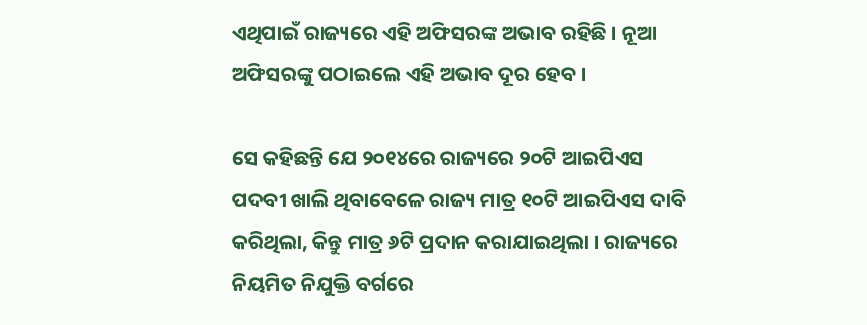ଏଥିପାଇଁ ରାଜ୍ୟରେ ଏହି ଅଫିସରଙ୍କ ଅଭାବ ରହିଛି । ନୂଆ ଅଫିସରଙ୍କୁ ପଠାଇଲେ ଏହି ଅଭାବ ଦୂର ହେବ ।

ସେ କହିଛନ୍ତି ଯେ ୨୦୧୪ରେ ରାଜ୍ୟରେ ୨୦ଟି ଆଇପିଏସ ପଦବୀ ଖାଲି ଥିବାବେଳେ ରାଜ୍ୟ ମାତ୍ର ୧୦ଟି ଆଇପିଏସ ଦାବି କରିଥିଲା, କିନ୍ତୁ ମାତ୍ର ୬ଟି ପ୍ରଦାନ କରାଯାଇଥିଲା । ରାଜ୍ୟରେ ନିୟମିତ ନିଯୁକ୍ତି ବର୍ଗରେ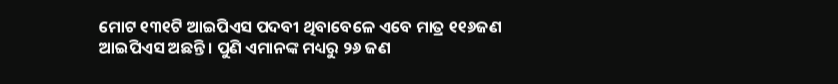ମୋଟ ୧୩୧ଟି ଆଇପିଏସ ପଦବୀ ଥିବାବେଳେ ଏବେ ମାତ୍ର ୧୧୬ଜଣ ଆଇପିଏସ ଅଛନ୍ତି । ପୁଣି ଏମାନଙ୍କ ମଧ୍ୟରୁ ୨୬ ଜଣ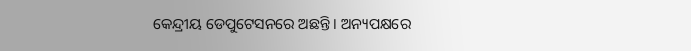କେନ୍ଦ୍ରୀୟ ଡେପୁଟେସନରେ ଅଛନ୍ତି । ଅନ୍ୟପକ୍ଷରେ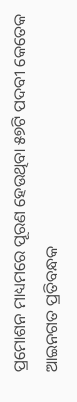ପ୍ରମୋଶନ ମାଧ୍ୟମରେ ପୂରଣ ହେଉଥିବା ୫୭ଟି ପଦବୀ କେତେକ ଆଇନଗତ ପ୍ରତିବନ୍ଧକ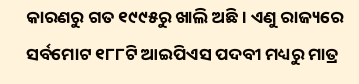କାରଣରୁ ଗତ ୧୯୯୫ରୁ ଖାଲି ଅଛି । ଏଣୁ ରାଜ୍ୟରେ ସର୍ବମୋଟ ୧୮୮ଟି ଆଇପିଏସ ପଦବୀ ମଧ୍ୟରୁ ମାତ୍ର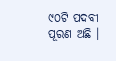୯୦ଟି ପଦବୀ ପୂରଣ ଅଛି ।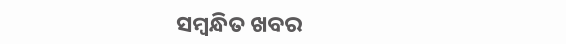ସମ୍ବନ୍ଧିତ ଖବର